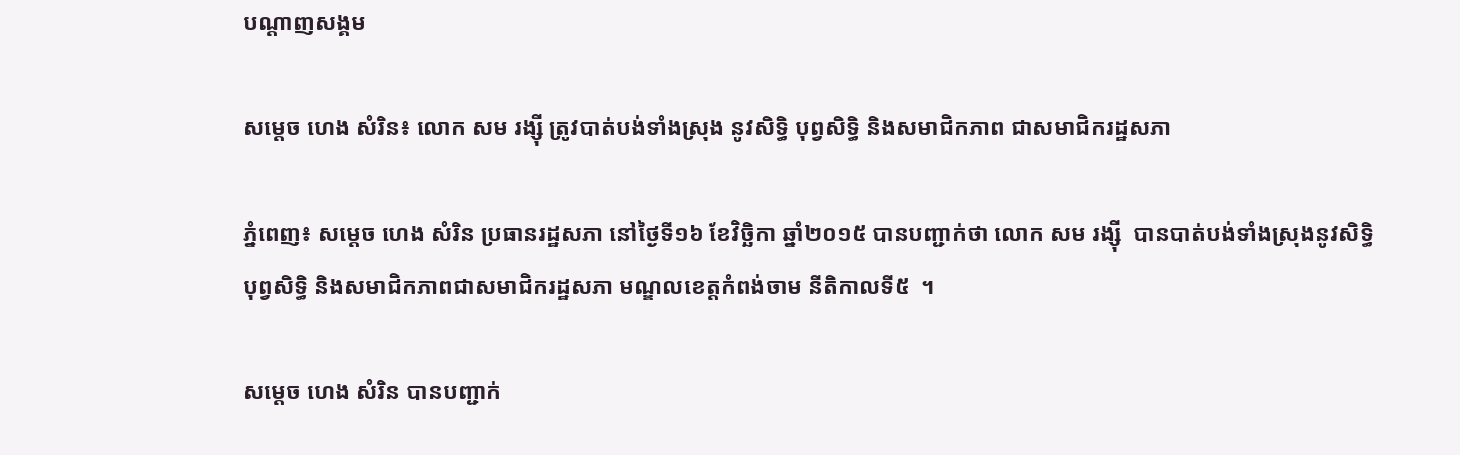បណ្តាញសង្គម

សម្តេច ហេង សំរិន៖ លោក សម រង្ស៊ី ត្រូវបាត់បង់ទាំងស្រុង នូវសិទ្ធិ បុព្វសិទ្ធិ និងសមាជិកភាព ជាសមាជិករដ្ឋសភា

ភ្នំពេញ៖ សម្តេច ហេង សំរិន ប្រធានរដ្ឋសភា នៅថ្ងៃទី១៦ ខែវិច្ឆិកា ឆ្នាំ២០១៥ បានបញ្ជាក់ថា លោក សម រង្ស៊ី  បានបាត់បង់ទាំងស្រុងនូវសិទ្ធិ បុព្វសិទ្ធិ និងសមាជិកភាពជាសមាជិករដ្ឋសភា មណ្ឌលខេត្តកំពង់ចាម នីតិកាលទី៥  ។

សម្តេច ហេង សំរិន បានបញ្ជាក់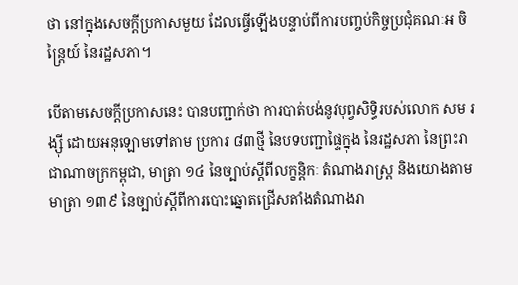ថា នៅក្នុងសេចក្តីប្រកាសមួយ ដែលធ្វើឡើងបន្ទាប់ពីការបញ្ចប់កិច្ចប្រជុំគណៈអ ចិន្ត្រៃយ៍ នៃរដ្ឋសភា។

បើតាមសេចក្តីប្រកាសនេះ បានបញ្ជាក់ថា ការបាត់បង់នូវបុព្វសិទ្ធិរបស់លោក សម រង្ស៊ី ដោយអនុឡោមទៅតាម ប្រការ ៨៣ថ្មី នៃបទបញ្ជាផ្ទៃក្នុង នៃរដ្ឋសភា នៃព្រះរាជាណាចក្រកម្ពុជា, មាត្រា ១៤ នៃច្បាប់ស្តីពីលក្ខន្តិកៈ តំណាងរាស្រ្ត និងយោងតាមមាត្រា ១៣៩ នៃច្បាប់ស្តីពីការបោះឆ្នោតជ្រើសតាំងតំណាងរា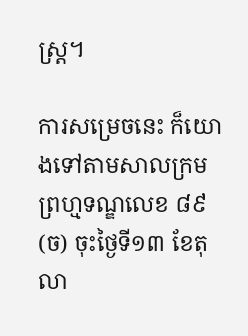ស្រ្ត។

ការសម្រេចនេះ ក៏យោងទៅតាមសាលក្រមព្រហ្មទណ្ឌលេខ ៨៩ (ច) ចុះថ្ងៃទី១៣ ខែតុលា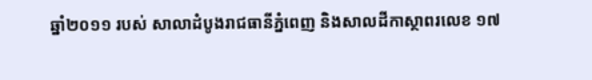ឆ្នាំ២០១១ របស់ សាលាដំបូងរាជធានីភ្នំពេញ និងសាលដីកាស្ថាពរលេខ ១៧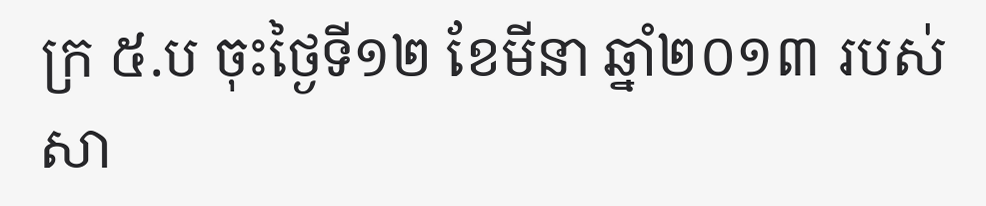ក្រ ៥.ប ចុះថ្ងៃទី១២ ខែមីនា ឆ្នាំ២០១៣ របស់ សា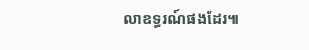លាឧទ្ធរណ៍ផងដែរ៕